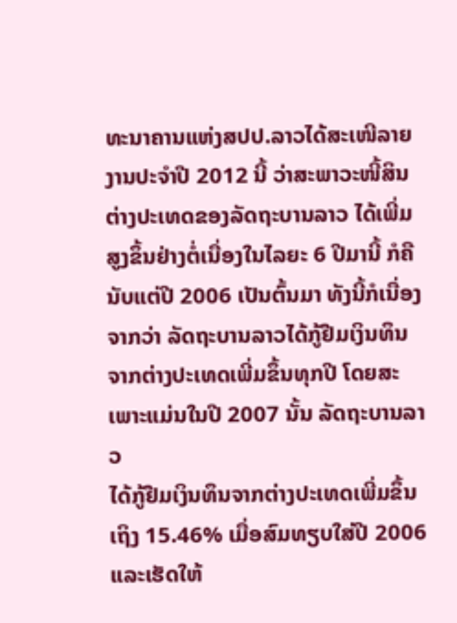ທະນາຄານແຫ່ງສປປ.ລາວໄດ້ສະເໜີລາຍງານປະຈໍາປີ 2012 ນີ້ ວ່າສະພາວະໜີ້ສິນ
ຕ່າງປະເທດຂອງລັດຖະບານລາວ ໄດ້ເພີ່ມສູງຂຶ້ນຢ່າງຕໍ່ເນື່ອງໃນໄລຍະ 6 ປີມານີ້ ກໍຄື
ນັບແຕ່ປີ 2006 ເປັນຕົ້ນມາ ທັງນີ້ກໍເນື່ອງຈາກວ່າ ລັດຖະບານລາວໄດ້ກູ້ຢືມເງິນທຶນ
ຈາກຕ່າງປະເທດເພີ່ມຂຶ້ນທຸກປີ ໂດຍສະເພາະແມ່ນໃນປີ 2007 ນັ້ນ ລັດຖະບານລາວ
ໄດ້ກູ້ຢືມເງິນທຶນຈາກຕ່າງປະເທດເພີ່ມຂຶ້ນເຖິງ 15.46% ເມື່ອສົມທຽບໃສ່ປີ 2006
ແລະເຮັດໃຫ້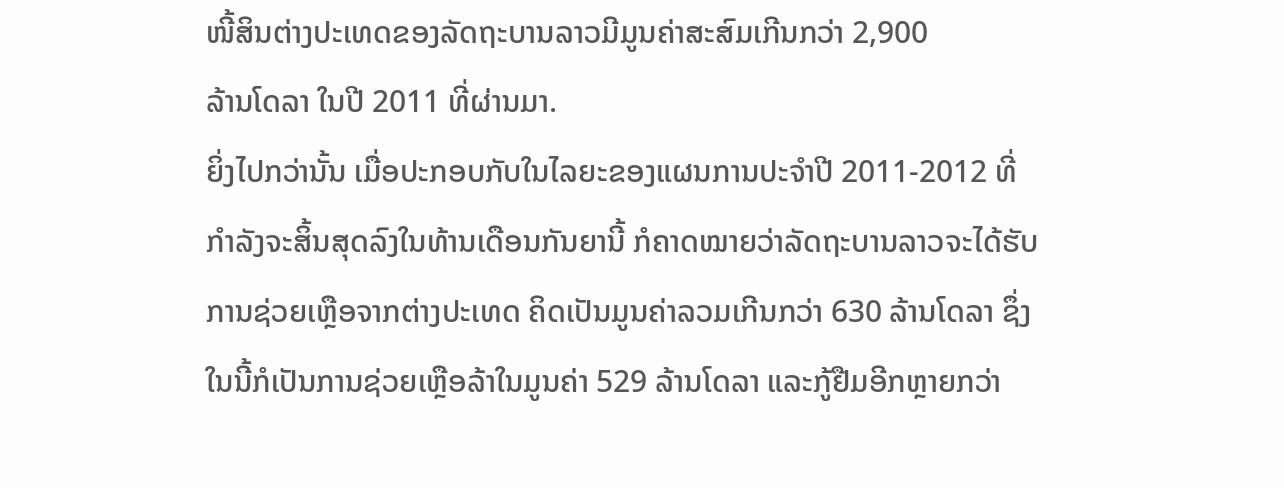ໜີ້ສິນຕ່າງປະເທດຂອງລັດຖະບານລາວມີມູນຄ່າສະສົມເກີນກວ່າ 2,900
ລ້ານໂດລາ ໃນປີ 2011 ທີ່ຜ່ານມາ.
ຍິ່ງໄປກວ່ານັ້ນ ເມື່ອປະກອບກັບໃນໄລຍະຂອງແຜນການປະຈໍາປີ 2011-2012 ທີ່
ກໍາລັງຈະສິ້ນສຸດລົງໃນທ້ານເດືອນກັນຍານີ້ ກໍຄາດໝາຍວ່າລັດຖະບານລາວຈະໄດ້ຮັບ
ການຊ່ວຍເຫຼືອຈາກຕ່າງປະເທດ ຄິດເປັນມູນຄ່າລວມເກີນກວ່າ 630 ລ້ານໂດລາ ຊຶ່ງ
ໃນນີ້ກໍເປັນການຊ່ວຍເຫຼືອລ້າໃນມູນຄ່າ 529 ລ້ານໂດລາ ແລະກູ້ຢືມອີກຫຼາຍກວ່າ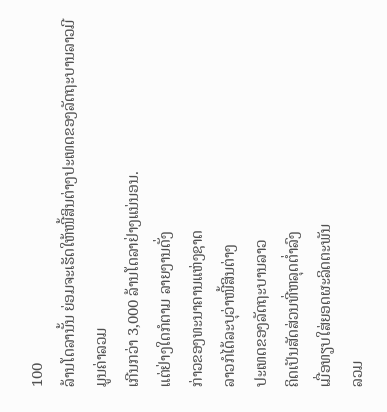100
ລ້ານໂດລານັ້ນ ຍ່ອມຈະເຮັດໃຫ້ໜີ້ສິນຕ່າງປະເທດຂອງລັດຖະບານລາວມີມູນຄ່າລວມ
ເກີນກວ່າ 3,000 ລ້ານໂດລາຢ່າງແນ່ນອນ.
ແຕ່ຢ່າງໃດກໍຕາມ ລາຍງານດັ່ງ
ກ່າວຂອງທະນາຄານແຫ່ງຊາດ
ລາວກໍໄດ້ລະບຸວ່າໜີ້ສິນຕ່າງ
ປະເທດຂອງລັດຖະບານລາວ
ຄິດເປັນສັດສ່ວນທີ່ຫລຸດຕໍ່າລົງ
ເມື່ອທຽບໃສ່ຍອດຜະລິດຕະພັນ
ລວມ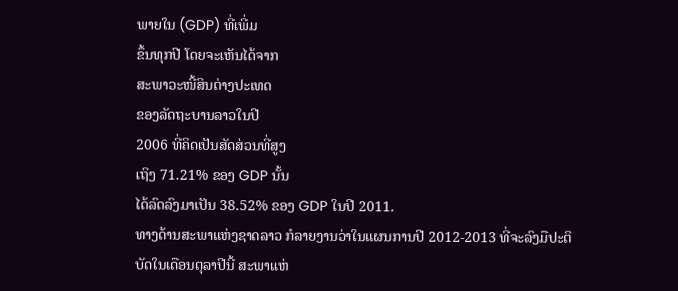ພາຍໃນ (GDP) ທີ່ເພີ່ມ
ຂຶ້ນທຸກປີ ໂດຍຈະເຫັນໄດ້ຈາກ
ສະພາວະໜີ້ສິນຕ່າງປະເທດ
ຂອງລັດຖະບານລາວໃນປີ
2006 ທີ່ຄິດເປັນສັດສ່ວນທີ່ສູງ
ເຖິງ 71.21% ຂອງ GDP ນັ້ນ
ໄດ້ລົດລົງມາເປັນ 38.52% ຂອງ GDP ໃນປີ 2011.
ທາງດ້ານສະພາແຫ່ງຊາດລາວ ກໍລາຍງານວ່າໃນແຜນການປີ 2012-2013 ທີ່ຈະລົງມືປະຕິ
ບັດໃນເດືອນຕຸລາປີນີ້ ສະພາແຫ່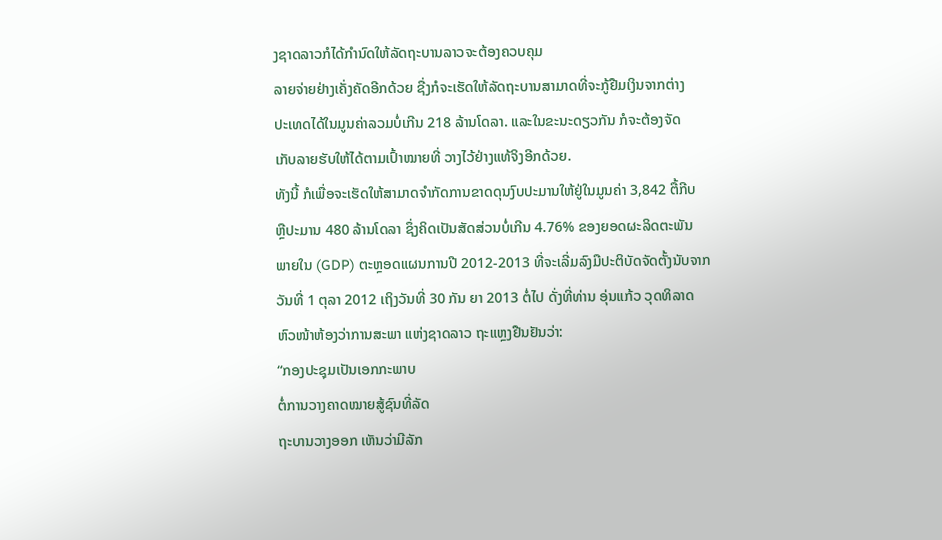ງຊາດລາວກໍໄດ້ກໍານົດໃຫ້ລັດຖະບານລາວຈະຕ້ອງຄວບຄຸມ
ລາຍຈ່າຍຢ່າງເຄັ່ງຄັດອີກດ້ວຍ ຊື່ງກໍຈະເຮັດໃຫ້ລັດຖະບານສາມາດທີ່ຈະກູ້ຢືມເງິນຈາກຕ່າງ
ປະເທດໄດ້ໃນມູນຄ່າລວມບໍ່ເກີນ 218 ລ້ານໂດລາ. ແລະໃນຂະນະດຽວກັນ ກໍຈະຕ້ອງຈັດ
ເກັບລາຍຮັບໃຫ້ໄດ້ຕາມເປົ້າໝາຍທີ່ ວາງໄວ້ຢ່າງແທ້ຈິງອີກດ້ວຍ.
ທັງນີ້ ກໍເພື່ອຈະເຮັດໃຫ້ສາມາດຈໍາກັດການຂາດດຸນງົບປະມານໃຫ້ຢູ່ໃນມູນຄ່າ 3,842 ຕື້ກີບ
ຫຼືປະມານ 480 ລ້ານໂດລາ ຊຶ່ງຄິດເປັນສັດສ່ວນບໍ່ເກີນ 4.76% ຂອງຍອດຜະລິດຕະພັນ
ພາຍໃນ (GDP) ຕະຫຼອດແຜນການປີ 2012-2013 ທີ່ຈະເລີ່ມລົງມືປະຕິບັດຈັດຕັ້ງນັບຈາກ
ວັນທີ່ 1 ຕຸລາ 2012 ເຖິງວັນທີ່ 30 ກັນ ຍາ 2013 ຕໍ່ໄປ ດັ່ງທີ່ທ່ານ ອຸ່ນແກ້ວ ວຸດທິລາດ
ຫົວໜ້າຫ້ອງວ່າການສະພາ ແຫ່ງຊາດລາວ ຖະແຫຼງຢືນຢັນວ່າ:
“ກອງປະຊຸມເປັນເອກກະພາບ
ຕໍ່ການວາງຄາດໝາຍສູ້ຊົນທີ່ລັດ
ຖະບານວາງອອກ ເຫັນວ່າມີລັກ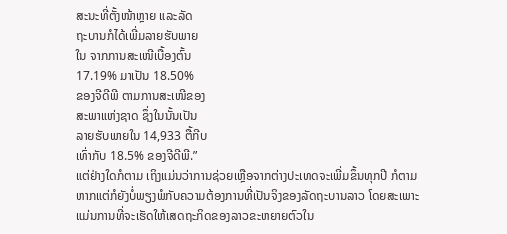ສະນະທີ່ຕັ້ງໜ້າຫຼາຍ ແລະລັດ
ຖະບານກໍໄດ້ເພີ່ມລາຍຮັບພາຍ
ໃນ ຈາກການສະເໜີເບື້ອງຕົ້ນ
17.19% ມາເປັນ 18.50%
ຂອງຈີດີພີ ຕາມການສະເໜີຂອງ
ສະພາແຫ່ງຊາດ ຊຶ່ງໃນນັ້ນເປັນ
ລາຍຮັບພາຍໃນ 14,933 ຕື້ກີບ
ເທົ່າກັບ 18.5% ຂອງຈີດີພີ.”
ແຕ່ຢ່າງໃດກໍຕາມ ເຖິງແມ່ນວ່າການຊ່ວຍເຫຼືອຈາກຕ່າງປະເທດຈະເພີ່ມຂຶ້ນທຸກປີ ກໍຕາມ
ຫາກແຕ່ກໍຍັງບໍ່ພຽງພໍກັບຄວາມຕ້ອງການທີ່ເປັນຈິງຂອງລັດຖະບານລາວ ໂດຍສະເພາະ
ແມ່ນການທີ່ຈະເຮັດໃຫ້ເສດຖະກິດຂອງລາວຂະຫຍາຍຕົວໃນ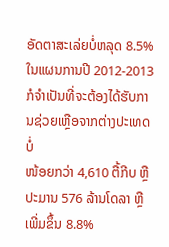ອັດຕາສະເລ່ຍບໍ່ຫລຸດ 8.5%
ໃນແຜນການປີ 2012-2013 ກໍຈໍາເປັນທີ່ຈະຕ້ອງໄດ້ຮັບການຊ່ວຍເຫຼືອຈາກຕ່າງປະເທດບໍ່
ໜ້ອຍກວ່າ 4,610 ຕື້ກີບ ຫຼືປະມານ 576 ລ້ານໂດລາ ຫຼືເພີ່ມຂຶ້ນ 8.8%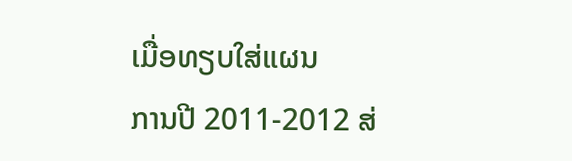ເມື່ອທຽບໃສ່ແຜນ
ການປີ 2011-2012 ສ່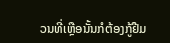ວນທີ່ເຫຼືອນັ້ນກໍຕ້ອງກູ້ຢືມ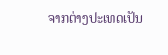ຈາກຕ່າງປະເທດເປັນ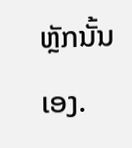ຫຼັກນັ້ນເອງ.